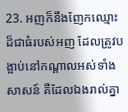23. អញក៏នឹងញែកឈ្មោះដ៏ជាធំរបស់អញ ដែលត្រូវបង្អាប់នៅកណ្តាលអស់ទាំងសាសន៍ គឺដែលឯងរាល់គ្នា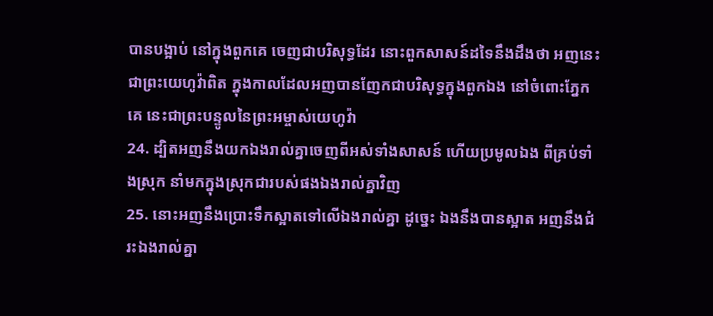បានបង្អាប់ នៅក្នុងពួកគេ ចេញជាបរិសុទ្ធដែរ នោះពួកសាសន៍ដទៃនឹងដឹងថា អញនេះជាព្រះយេហូវ៉ាពិត ក្នុងកាលដែលអញបានញែកជាបរិសុទ្ធក្នុងពួកឯង នៅចំពោះភ្នែកគេ នេះជាព្រះបន្ទូលនៃព្រះអម្ចាស់យេហូវ៉ា
24. ដ្បិតអញនឹងយកឯងរាល់គ្នាចេញពីអស់ទាំងសាសន៍ ហើយប្រមូលឯង ពីគ្រប់ទាំងស្រុក នាំមកក្នុងស្រុកជារបស់ផងឯងរាល់គ្នាវិញ
25. នោះអញនឹងប្រោះទឹកស្អាតទៅលើឯងរាល់គ្នា ដូច្នេះ ឯងនឹងបានស្អាត អញនឹងជំរះឯងរាល់គ្នា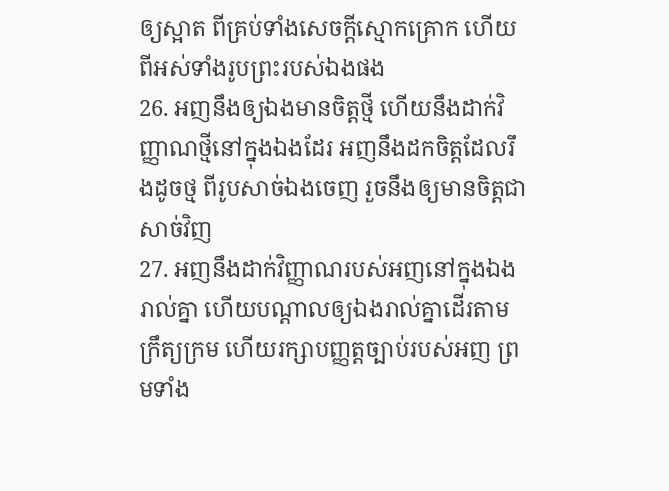ឲ្យស្អាត ពីគ្រប់ទាំងសេចក្ដីស្មោកគ្រោក ហើយពីអស់ទាំងរូបព្រះរបស់ឯងផង
26. អញនឹងឲ្យឯងមានចិត្តថ្មី ហើយនឹងដាក់វិញ្ញាណថ្មីនៅក្នុងឯងដែរ អញនឹងដកចិត្តដែលរឹងដូចថ្ម ពីរូបសាច់ឯងចេញ រួចនឹងឲ្យមានចិត្តជាសាច់វិញ
27. អញនឹងដាក់វិញ្ញាណរបស់អញនៅក្នុងឯងរាល់គ្នា ហើយបណ្តាលឲ្យឯងរាល់គ្នាដើរតាមក្រឹត្យក្រម ហើយរក្សាបញ្ញត្តច្បាប់របស់អញ ព្រមទាំង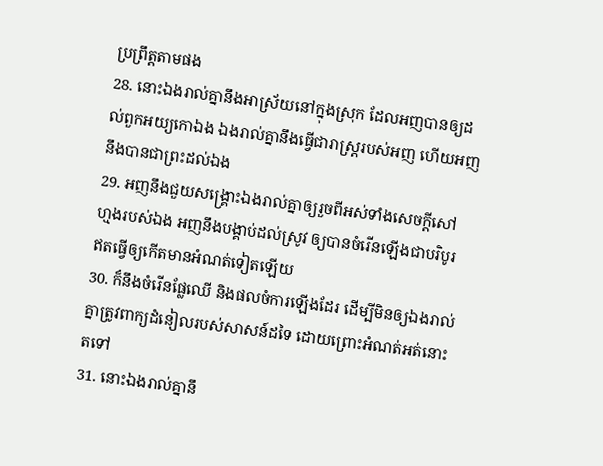ប្រព្រឹត្តតាមផង
28. នោះឯងរាល់គ្នានឹងអាស្រ័យនៅក្នុងស្រុក ដែលអញបានឲ្យដល់ពួកអយ្យកោឯង ឯងរាល់គ្នានឹងធ្វើជារាស្ត្ររបស់អញ ហើយអញនឹងបានជាព្រះដល់ឯង
29. អញនឹងជួយសង្គ្រោះឯងរាល់គ្នាឲ្យរួចពីអស់ទាំងសេចក្ដីសៅហ្មងរបស់ឯង អញនឹងបង្គាប់ដល់ស្រូវ ឲ្យបានចំរើនឡើងជាបរិបូរ ឥតធ្វើឲ្យកើតមានអំណត់ទៀតឡើយ
30. ក៏នឹងចំរើនផ្លែឈើ និងផលចំការឡើងដែរ ដើម្បីមិនឲ្យឯងរាល់គ្នាត្រូវពាក្យដំនៀលរបស់សាសន៍ដទៃ ដោយព្រោះអំណត់អត់នោះតទៅ
31. នោះឯងរាល់គ្នានឹ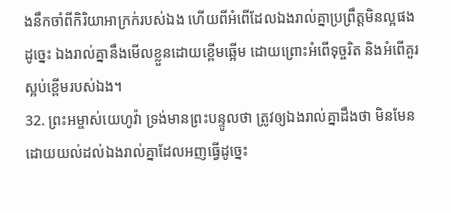ងនឹកចាំពីកិរិយាអាក្រក់របស់ឯង ហើយពីអំពើដែលឯងរាល់គ្នាប្រព្រឹត្តមិនល្អផង ដូច្នេះ ឯងរាល់គ្នានឹងមើលខ្លួនដោយខ្ពើមឆ្អើម ដោយព្រោះអំពើទុច្ចរិត និងអំពើគួរស្អប់ខ្ពើមរបស់ឯង។
32. ព្រះអម្ចាស់យេហូវ៉ា ទ្រង់មានព្រះបន្ទូលថា ត្រូវឲ្យឯងរាល់គ្នាដឹងថា មិនមែនដោយយល់ដល់ឯងរាល់គ្នាដែលអញធ្វើដូច្នេះ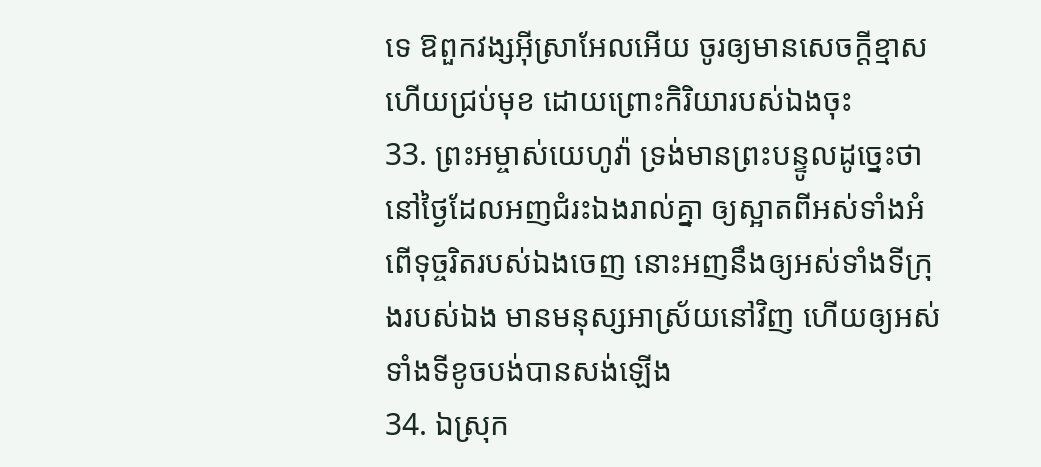ទេ ឱពួកវង្សអ៊ីស្រាអែលអើយ ចូរឲ្យមានសេចក្ដីខ្មាស ហើយជ្រប់មុខ ដោយព្រោះកិរិយារបស់ឯងចុះ
33. ព្រះអម្ចាស់យេហូវ៉ា ទ្រង់មានព្រះបន្ទូលដូច្នេះថា នៅថ្ងៃដែលអញជំរះឯងរាល់គ្នា ឲ្យស្អាតពីអស់ទាំងអំពើទុច្ចរិតរបស់ឯងចេញ នោះអញនឹងឲ្យអស់ទាំងទីក្រុងរបស់ឯង មានមនុស្សអាស្រ័យនៅវិញ ហើយឲ្យអស់ទាំងទីខូចបង់បានសង់ឡើង
34. ឯស្រុក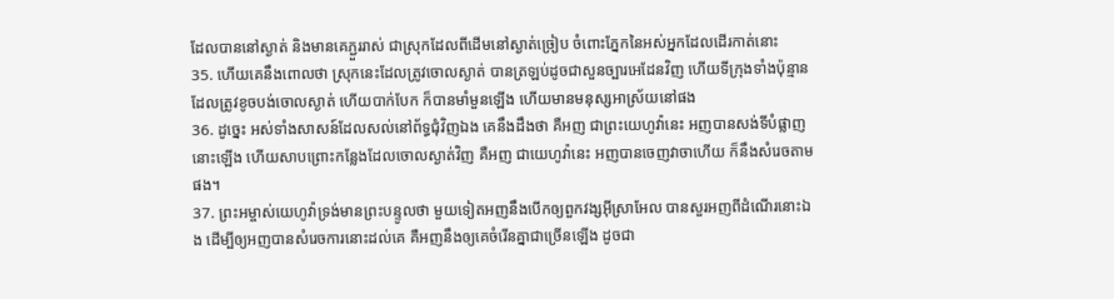ដែលបាននៅស្ងាត់ និងមានគេភ្ជួររាស់ ជាស្រុកដែលពីដើមនៅស្ងាត់ច្រៀប ចំពោះភ្នែកនៃអស់អ្នកដែលដើរកាត់នោះ
35. ហើយគេនឹងពោលថា ស្រុកនេះដែលត្រូវចោលស្ងាត់ បានត្រឡប់ដូចជាសួនច្បារអេដែនវិញ ហើយទីក្រុងទាំងប៉ុន្មានដែលត្រូវខូចបង់ចោលស្ងាត់ ហើយបាក់បែក ក៏បានមាំមួនឡើង ហើយមានមនុស្សអាស្រ័យនៅផង
36. ដូច្នេះ អស់ទាំងសាសន៍ដែលសល់នៅព័ទ្ធជុំវិញឯង គេនឹងដឹងថា គឺអញ ជាព្រះយេហូវ៉ានេះ អញបានសង់ទីបំផ្លាញនោះឡើង ហើយសាបព្រោះកន្លែងដែលចោលស្ងាត់វិញ គឺអញ ជាយេហូវ៉ានេះ អញបានចេញវាចាហើយ ក៏នឹងសំរេចតាមផង។
37. ព្រះអម្ចាស់យេហូវ៉ាទ្រង់មានព្រះបន្ទូលថា មួយទៀតអញនឹងបើកឲ្យពួកវង្សអ៊ីស្រាអែល បានសួរអញពីដំណើរនោះឯង ដើម្បីឲ្យអញបានសំរេចការនោះដល់គេ គឺអញនឹងឲ្យគេចំរើនគ្នាជាច្រើនឡើង ដូចជា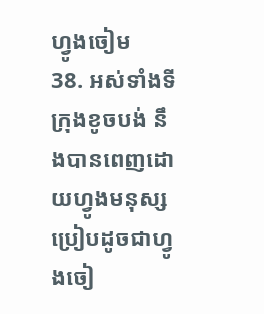ហ្វូងចៀម
38. អស់ទាំងទីក្រុងខូចបង់ នឹងបានពេញដោយហ្វូងមនុស្ស ប្រៀបដូចជាហ្វូងចៀ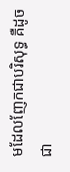មដែលញែកជាបរិសុទ្ធ គឺដូចជា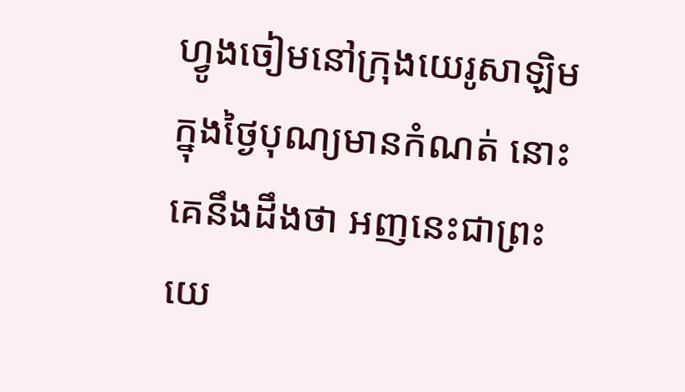ហ្វូងចៀមនៅក្រុងយេរូសាឡិម ក្នុងថ្ងៃបុណ្យមានកំណត់ នោះគេនឹងដឹងថា អញនេះជាព្រះយេ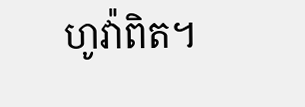ហូវ៉ាពិត។